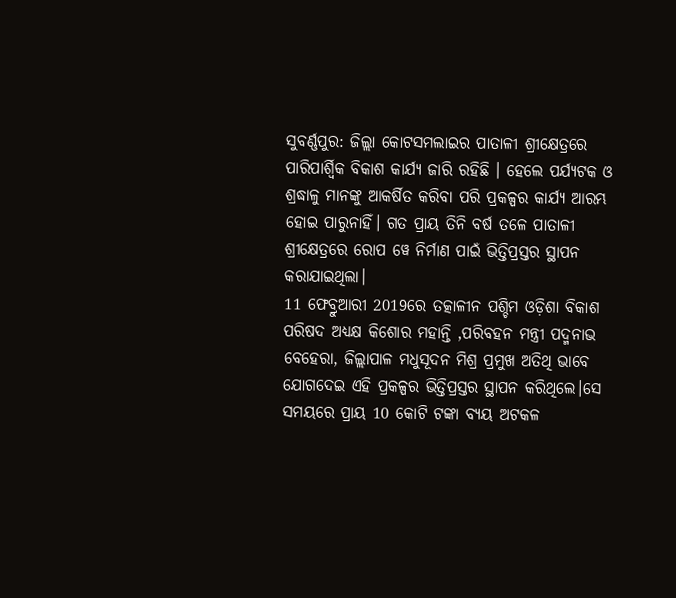ସୁବର୍ଣ୍ଣପୁର: ଜିଲ୍ଲା କୋଟସମଲାଇର ପାତାଳୀ ଶ୍ରୀକ୍ଷେତ୍ରରେ ପାରିପାର୍ଶ୍ବିକ ବିକାଶ କାର୍ଯ୍ୟ ଜାରି ରହିଛି । ହେଲେ ପର୍ଯ୍ୟଟକ ଓ ଶ୍ରଦ୍ଧାଳୁ ମାନଙ୍କୁ ଆକର୍ଷିତ କରିବା ପରି ପ୍ରକଳ୍ପର କାର୍ଯ୍ୟ ଆରମ୍ଭ ହୋଇ ପାରୁନାହିଁ। ଗତ ପ୍ରାୟ ତିନି ବର୍ଷ ତଳେ ପାତାଳୀ ଶ୍ରୀକ୍ଷେତ୍ରରେ ରୋପ ୱେ ନିର୍ମାଣ ପାଇଁ ଭିତ୍ତିପ୍ରସ୍ତର ସ୍ଥାପନ କରାଯାଇଥିଲା।
11 ଫେବ୍ରୁଆରୀ 2019ରେ ତତ୍କାଳୀନ ପଶ୍ଚିମ ଓଡ଼ିଶା ବିକାଶ ପରିଷଦ ଅଧ୍ୟକ୍ଷ କିଶୋର ମହାନ୍ତି ,ପରିବହନ ମନ୍ତ୍ରୀ ପଦ୍ମନାଭ ବେହେରା, ଜିଲ୍ଲାପାଳ ମଧୁସୂଦନ ମିଶ୍ର ପ୍ରମୁଖ ଅତିଥି ଭାବେ ଯୋଗଦେଇ ଏହି ପ୍ରକଳ୍ପର ଭିତ୍ତିପ୍ରସ୍ତର ସ୍ଥାପନ କରିଥିଲେ।ସେ ସମୟରେ ପ୍ରାୟ 10 କୋଟି ଟଙ୍କା ବ୍ୟୟ ଅଟକଳ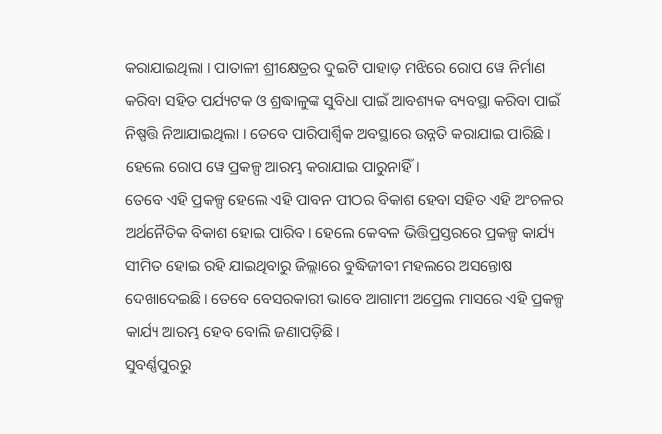କରାଯାଇଥିଲା । ପାତାଳୀ ଶ୍ରୀକ୍ଷେତ୍ରର ଦୁଇଟି ପାହାଡ଼ ମଝିରେ ରୋପ ୱେ ନିର୍ମାଣ କରିବା ସହିତ ପର୍ଯ୍ୟଟକ ଓ ଶ୍ରଦ୍ଧାଳୁଙ୍କ ସୁବିଧା ପାଇଁ ଆବଶ୍ୟକ ବ୍ୟବସ୍ଥା କରିବା ପାଇଁ ନିଷ୍ପତ୍ତି ନିଆଯାଇଥିଲା । ତେବେ ପାରିପାର୍ଶ୍ବିକ ଅବସ୍ଥାରେ ଉନ୍ନତି କରାଯାଇ ପାରିଛି । ହେଲେ ରୋପ ୱେ ପ୍ରକଳ୍ପ ଆରମ୍ଭ କରାଯାଇ ପାରୁନାହିଁ।
ତେବେ ଏହି ପ୍ରକଳ୍ପ ହେଲେ ଏହି ପାବନ ପୀଠର ବିକାଶ ହେବା ସହିତ ଏହି ଅଂଚଳର ଅର୍ଥନୈତିକ ବିକାଶ ହୋଇ ପାରିବ। ହେଲେ କେବଳ ଭିତ୍ତିପ୍ରସ୍ତରରେ ପ୍ରକଳ୍ପ କାର୍ଯ୍ୟ ସୀମିତ ହୋଇ ରହି ଯାଇଥିବାରୁ ଜିଲ୍ଲାରେ ବୁଦ୍ଧିଜୀବୀ ମହଲରେ ଅସନ୍ତୋଷ ଦେଖାଦେଇଛି। ତେବେ ବେସରକାରୀ ଭାବେ ଆଗାମୀ ଅପ୍ରେଲ ମାସରେ ଏହି ପ୍ରକଳ୍ପ କାର୍ଯ୍ୟ ଆରମ୍ଭ ହେବ ବୋଲି ଜଣାପଡ଼ିଛି।
ସୁବର୍ଣ୍ଣପୁରରୁ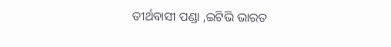ତୀର୍ଥବାସୀ ପଣ୍ଡା ,ଇଟିଭି ଭାରତ